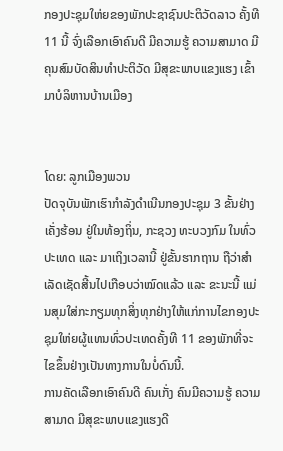ກອງປະຊຸມໃຫ່ຍຂອງພັກປະຊາຊົນປະຕິວັດລາວ ຄັ້ງທີ 11 ນີ້ ຈົ່ງເລືອກເອົາຄົນດີ ມີຄວາມຮູ້ ຄວາມສາມາດ ມີຄຸນສົມບັດສິນທຳປະຕິວັດ ມີສຸຂະພາບແຂງແຮງ ເຂົ້າມາບໍລິຫານບ້ານເມືອງ


ໂດຍ: ລູກເມືອງພວນ
ປັດຈຸບັນພັກເຮົາກຳລັງດຳເນີນກອງປະຊຸມ 3 ຂັ້ນຢ່າງເຄັ່ງຮ້ອນ ຢູ່ໃນທ້ອງຖິ່ນ, ກະຊວງ ທະບວງກົມ ໃນທົ່ວປະເທດ ແລະ ມາເຖິງເວລານີ້ ຢູ່ຂັ້ນຮາກຖານ ຖືວ່າສຳເລັດເຊັດສີ້ນໄປເກືອບວ່າໝົດແລ້ວ ແລະ ຂະນະນີ້ ແມ່ນສຸມໃສ່ກະກຽມທຸກສິ່ງທຸກຢ່າງໃຫ້ແກ່ການໄຂກອງປະຊຸມໃຫ່ຍຜູ້ແທນທົ່ວປະເທດຄັ້ງທີ 11 ຂອງພັກທີ່ຈະໄຂຂຶ້ນຢ່າງເປັນທາງການໃນບໍ່ດົນນີ້.
ການຄັດເລືອກເອົາຄົນດີ ຄົນເກັ່ງ ຄົນມີຄວາມຮູ້ ຄວາມສາມາດ ມີສຸຂະພາບແຂງແຮງດີ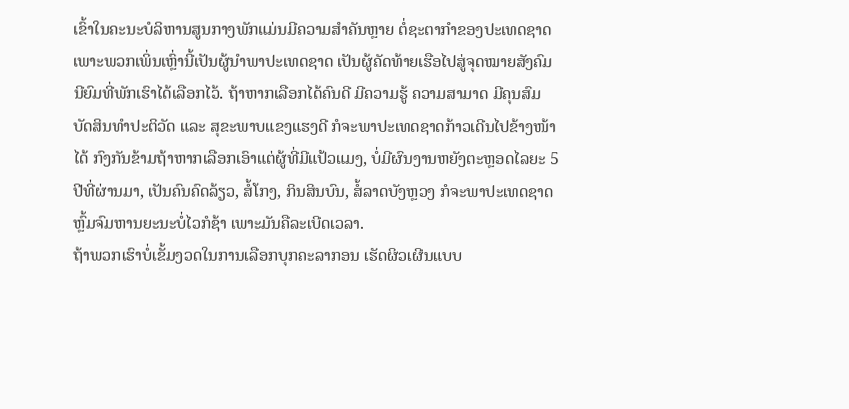ເຂົ້າໃນຄະນະບໍລິຫານສູນກາງພັກແມ່ນມີຄວາມສຳຄັນຫຼາຍ ຕໍ່ຊະຕາກຳຂອງປະເທດຊາດ ເພາະພວກເພິ່ນເຫຼົ່ານີ້ເປັນຜູ້ນຳພາປະເທດຊາດ ເປັນຜູ້ຄັດທ້າຍເຮືອໄປສູ່ຈຸດໝາຍສັງຄົມນີຍົມທີ່ພັກເຮົາໄດ້ເລືອກໄວ້. ຖ້າຫາກເລືອກໄດ້ຄົນດີ ມີຄວາມຮູ້ ຄວາມສາມາດ ມີຄຸນສົມບັດສິນທຳປະຕິວັດ ແລະ ສຸຂະພາບແຂງແຮງດີ ກໍຈະພາປະເທດຊາດກ້າວເດີນໄປຂ້າງໜ້າໄດ້ ກົງກັນຂ້າມຖ້າຫາກເລືອກເອົາແຕ່ຜູ້ທີ່ມີແປ້ວແມງ, ບໍ່ມີຜົນງານຫຍັງຕະຫຼອດໄລຍະ 5 ປີທີ່ຜ່ານມາ, ເປັນຄົນຄົດລ້ຽວ, ສໍ້ໂກງ, ກິນສິນບົນ, ສໍ້ລາດບັງຫຼວງ ກໍຈະພາປະເທດຊາດຫຼົ້ມຈົມຫານຍະນະບໍ່ໄວກໍຊ້າ ເພາະມັນຄືລະເບີດເວລາ.
ຖ້າພວກເຮົາບໍ່ເຂັ້ມງວດໃນການເລືອກບຸກຄະລາກອນ ເຮັດຜິວເຜີນແບບ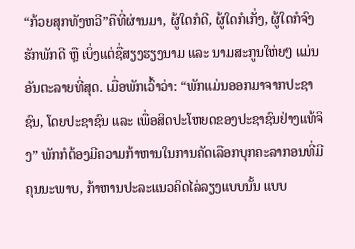“ກ້ວຍສຸກທັງຫວີ”ຄືທີ່ຜ່ານມາ, ຜູ້ໃດກໍດີ, ຜູ້ໃດກໍເກັ່ງ, ຜູ້ໃດກໍຈົງຮັກພັກດີ ຫຼື ເບິ່ງແຕ່ຊື່ສຽງຮຽງນາມ ແລະ ນາມສະກູນໃຫ່ຍໆ ແມ່ນອັນຕະລາຍທີ່ສຸດ. ເມື່ອພັກເວົ້າວ່າ: “ພັກແມ່ນອອກມາຈາກປະຊາຊົນ, ໂດຍປະຊາຊົນ ແລະ ເພື່ອສິດປະໂຫຍດຂອງປະຊາຊົນຢ່າງແທ້ຈິງ” ພັກກໍຕ້ອງມີຄວາມກ້າຫານໃນການຄັດເລືອກບຸກຄະລາກອນທີ່ມີຄຸນນະພາບ, ກ້າຫານປະລະແນວຄິດໄລ່ລຽງແບບນັ້ນ ແບບ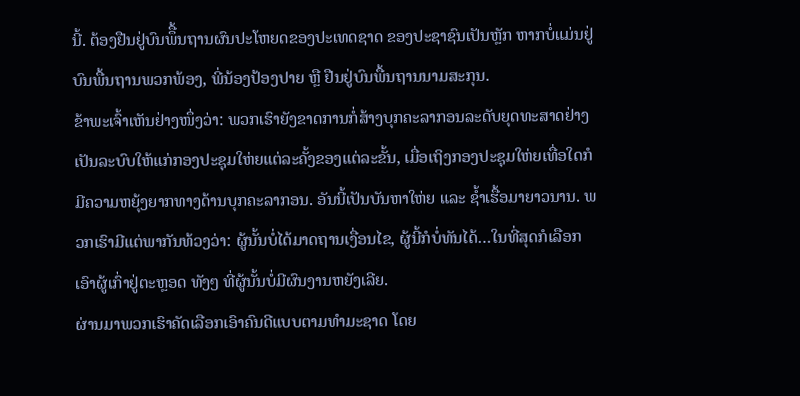ນີ້. ຕ້ອງຢືນຢູ່ບົນພຶື້ນຖານຜົນປະໂຫຍດຂອງປະເທດຊາດ ຂອງປະຊາຊົນເປັນຫຼັກ ຫາກບໍ່ແມ່ນຢູ່ບົນພື້ນຖານພວກພ້ອງ, ພີ່ນ້ອງປ້ອງປາຍ ຫຼື ຢືນຢູ່ບົນພື້ນຖານນາມສະກຸນ.
ຂ້າພະເຈົ້າເຫັນຢ່າງໜຶ່ງວ່າ: ພວກເຮົາຍັງຂາດການກໍ່ສ້າງບຸກຄະລາກອນລະດັບຍຸດທະສາດຢ່າງເປັນລະບົບໃຫ້ແກ່ກອງປະຊຸມໃຫ່ຍແຕ່ລະຄັ້ງຂອງແຕ່ລະຂັ້ນ, ເມື່ອເຖິງກອງປະຊຸມໃຫ່ຍເທື່ອໃດກໍມີຄວາມຫຍຸ້ງຍາກທາງດ້ານບຸກຄະລາກອນ. ອັນນີ້ເປັນບັນຫາໃຫ່ຍ ແລະ ຊໍ້າເຮື້ອມາຍາວນານ. ພວກເຮົາມີແຕ່ພາກັນທ້ວງວ່າ: ຜູ້ນັ້ນບໍ່ໄດ້ມາດຖານເງື່ອນໄຂ, ຜູ້ນີ້ກໍບໍ່ທັນໄດ້…ໃນທີ່ສຸດກໍເລືອກເອົາຜູ້ເກົ່າຢູ່ຕະຫຼອດ ທັງໆ ທີ່ຜູ້ນັ້ນບໍ່ມີຜົນງານຫຍັງເລີຍ.
ຜ່ານມາພວກເຮົາຄັດເລືອກເອົາຄົນດີແບບຕາມທຳມະຊາດ ໂດຍ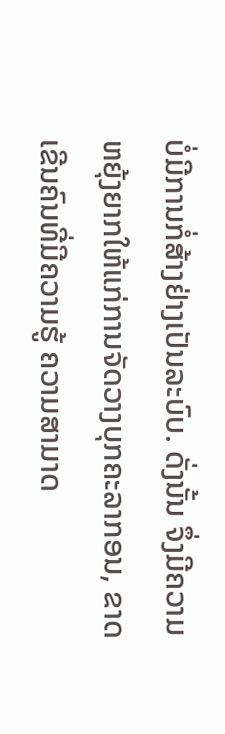ບໍ່ມີການກໍ່ສ້າງຢ່າງເປັນລະບົບ. ດັ່ງນັ້ນ ຈຶ່ງມີຄວາມຫຍຸ້ງຍາກໃຫ້ແກ່ການຈັດວາງບຸກຄະລາກອນ, ຂາດເຂີນຄົນທີ່ມີຄວາມຮູ້ ຄວາມສາມາດ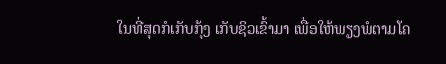ໃນທີ່ສຸດກໍເກັບກຸ້ງ ເກັບຊິວເຂົ້າມາ ເພື່ອໃຫ້ພຽງພໍຕາມໂຄ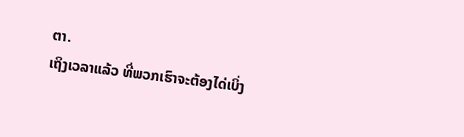ຕາ.
ເຖິງເວລາແລ້ວ ທີ່ພວກເຮົາຈະຕ້ອງໄດ່ເບິ່ງ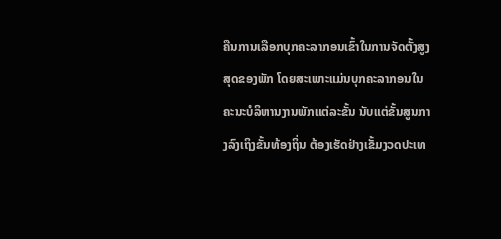ຄືນການເລືອກບຸກຄະລາກອນເຂົ້າໃນການຈັດຕັ້ງສູງສຸດຂອງພັກ ໂດຍສະເພາະແມ່ນບຸກຄະລາກອນໃນຄະນະບໍລິຫານງານພັກແຕ່ລະຂັ້ນ ນັບແຕ່ຂັ້ນສູນກາງລົງເຖິງຂັ້ນທ້ອງຖິ່ນ ຕ້ອງເຮັດຢ່າງເຂັ້ມງວດປະເທ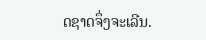ດຊາດຈຶ່ງຈະເລີນ.